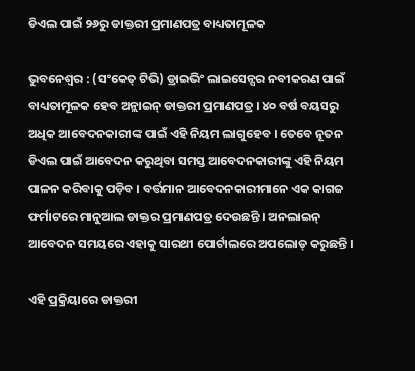ଡିଏଲ ପାଇଁ ୨୬ରୁ ଡାକ୍ତରୀ ପ୍ରମାଣପତ୍ର ବାଧ୍ୟତାମୂଳକ

ଭୁବନେଶ୍ବର : (ସଂକେତ୍ ଟିଭି) ଡ୍ରାଇଭିଂ ଲାଇସେନ୍ସର ନବୀକରଣ ପାଇଁ ବାଧ୍ୟତାମୂଳକ ହେବ ଅନ୍ଲାଇନ୍ ଡାକ୍ତରୀ ପ୍ରମାଣପତ୍ର । ୪୦ ବର୍ଷ ବୟସରୁ ଅଧିକ ଆବେଦନକାରୀଙ୍କ ପାଇଁ ଏହି ନିୟମ ଲାଗୁହେବ । ତେବେ ନୂତନ ଡିଏଲ ପାଇଁ ଆବେଦନ କରୁଥିବା ସମସ୍ତ ଆବେଦନକାରୀଙ୍କୁ ଏହି ନିୟମ ପାଳନ କରିବାକୁ ପଡ଼ିବ । ବର୍ତ୍ତମାନ ଆବେଦନକାରୀମାନେ ଏକ କାଗଜ ଫର୍ମାଟରେ ମାନୁଆଲ ଡାକ୍ତର ପ୍ରମାଣପତ୍ର ଦେଉଛନ୍ତି । ଅନଲାଇନ୍‌ ଆବେଦନ ସମୟରେ ଏହାକୁ ସାରଥୀ ପୋର୍ଟାଲରେ ଅପଲୋଡ୍ କରୁଛନ୍ତି ।

ଏହି ପ୍ରକ୍ରିୟାରେ ଡାକ୍ତରୀ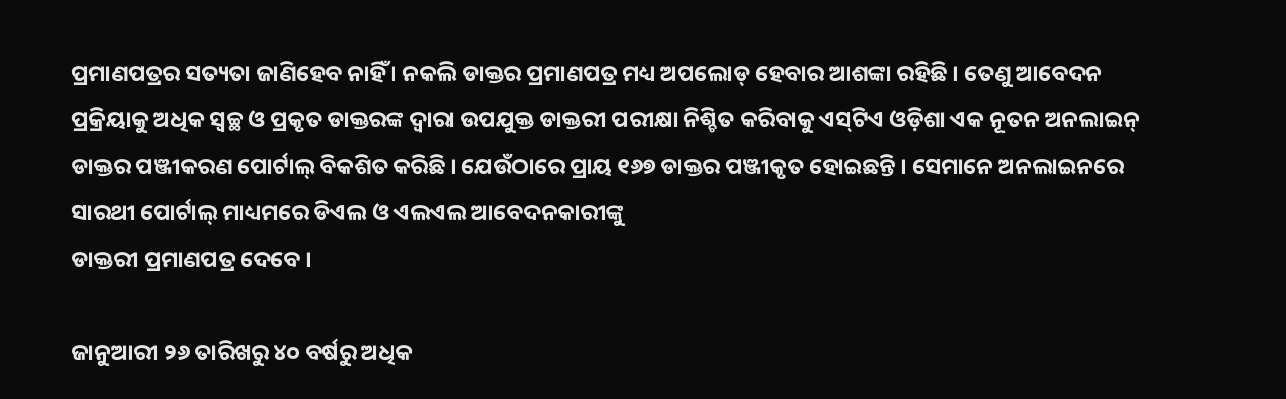ପ୍ରମାଣପତ୍ରର ସତ୍ୟତା ଜାଣିହେବ ନାହିଁ । ନକଲି ଡାକ୍ତର ପ୍ରମାଣପତ୍ର ମଧ୍ୟ ଅପଲୋଡ୍‌ ହେବାର ଆଶଙ୍କା ରହିଛି । ତେଣୁ ଆବେଦନ ପ୍ରକ୍ରିୟାକୁ ଅଧିକ ସ୍ୱଚ୍ଛ ଓ ପ୍ରକୃତ ଡାକ୍ତରଙ୍କ ଦ୍ୱାରା ଉପଯୁକ୍ତ ଡାକ୍ତରୀ ପରୀକ୍ଷା ନିଶ୍ଚିତ କରିବାକୁ ଏସ୍‌ଟିଏ ଓଡ଼ିଶା ଏକ ନୂତନ ଅନଲାଇନ୍ ଡାକ୍ତର ପଞ୍ଜୀକରଣ ପୋର୍ଟାଲ୍ ବିକଶିତ କରିଛି । ଯେଉଁଠାରେ ପ୍ରାୟ ୧୬୭ ଡାକ୍ତର ପଞ୍ଜୀକୃତ ହୋଇଛନ୍ତି । ସେମାନେ ଅନଲାଇନରେ ସାରଥୀ ପୋର୍ଟାଲ୍ ମାଧ୍ୟମରେ ଡିଏଲ ଓ ଏଲଏଲ ଆବେଦନକାରୀଙ୍କୁ
ଡାକ୍ତରୀ ପ୍ରମାଣପତ୍ର ଦେବେ ।

ଜାନୁଆରୀ ୨୬ ତାରିଖରୁ ୪୦ ବର୍ଷରୁ ଅଧିକ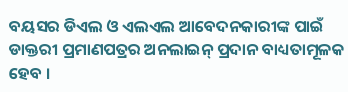ବୟସର ଡିଏଲ ଓ ଏଲଏଲ ଆବେଦନକାରୀଙ୍କ ପାଇଁ ଡାକ୍ତରୀ ପ୍ରମାଣପତ୍ରର ଅନଲାଇନ୍‌ ପ୍ରଦାନ ବାଧ୍ୟତାମୂଳକ ହେବ ।